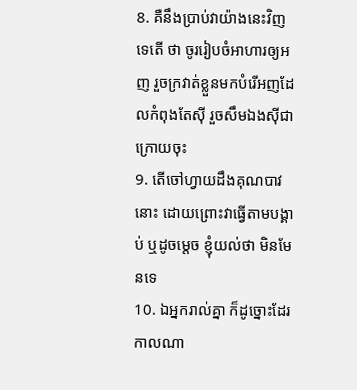8. គឺនឹងប្រាប់វាយ៉ាងនេះវិញទេតើ ថា ចូររៀបចំអាហារឲ្យអញ រួចក្រវាត់ខ្លួនមកបំរើអញដែលកំពុងតែស៊ី រួចសឹមឯងស៊ីជាក្រោយចុះ
9. តើចៅហ្វាយដឹងគុណបាវនោះ ដោយព្រោះវាធ្វើតាមបង្គាប់ ឬដូចម្តេច ខ្ញុំយល់ថា មិនមែនទេ
10. ឯអ្នករាល់គ្នា ក៏ដូច្នោះដែរ កាលណា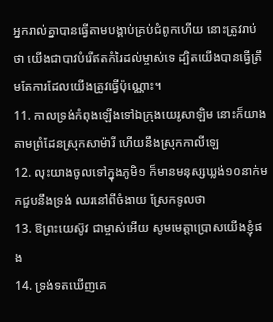អ្នករាល់គ្នាបានធ្វើតាមបង្គាប់គ្រប់ជំពូកហើយ នោះត្រូវរាប់ថា យើងជាបាវបំរើឥតកំរៃដល់ម្ចាស់ទេ ដ្បិតយើងបានធ្វើត្រឹមតែការដែលយើងត្រូវធ្វើប៉ុណ្ណោះ។
11. កាលទ្រង់កំពុងឡើងទៅឯក្រុងយេរូសាឡិម នោះក៏យាងតាមព្រំដែនស្រុកសាម៉ារី ហើយនឹងស្រុកកាលីឡេ
12. លុះយាងចូលទៅក្នុងភូមិ១ ក៏មានមនុស្សឃ្លង់១០នាក់មកជួបនឹងទ្រង់ ឈរនៅពីចំងាយ ស្រែកទូលថា
13. ឱព្រះយេស៊ូវ ជាម្ចាស់អើយ សូមមេត្តាប្រោសយើងខ្ញុំផង
14. ទ្រង់ទតឃើញគេ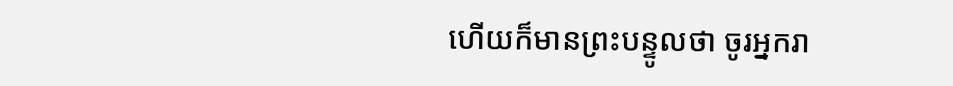ហើយក៏មានព្រះបន្ទូលថា ចូរអ្នករា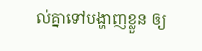ល់គ្នាទៅបង្ហាញខ្លួន ឲ្យ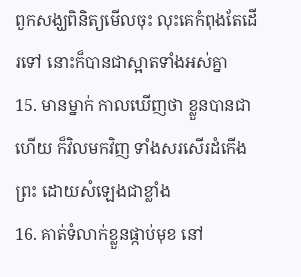ពួកសង្ឃពិនិត្យមើលចុះ លុះគេកំពុងតែដើរទៅ នោះក៏បានជាស្អាតទាំងអស់គ្នា
15. មានម្នាក់ កាលឃើញថា ខ្លួនបានជាហើយ ក៏វិលមកវិញ ទាំងសរសើរដំកើងព្រះ ដោយសំឡេងជាខ្លាំង
16. គាត់ទំលាក់ខ្លួនផ្កាប់មុខ នៅ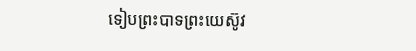ទៀបព្រះបាទព្រះយេស៊ូវ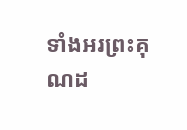ទាំងអរព្រះគុណដ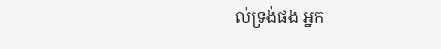ល់ទ្រង់ផង អ្នក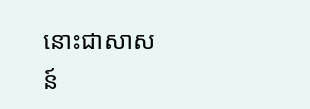នោះជាសាសន៍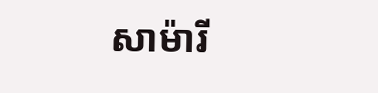សាម៉ារី